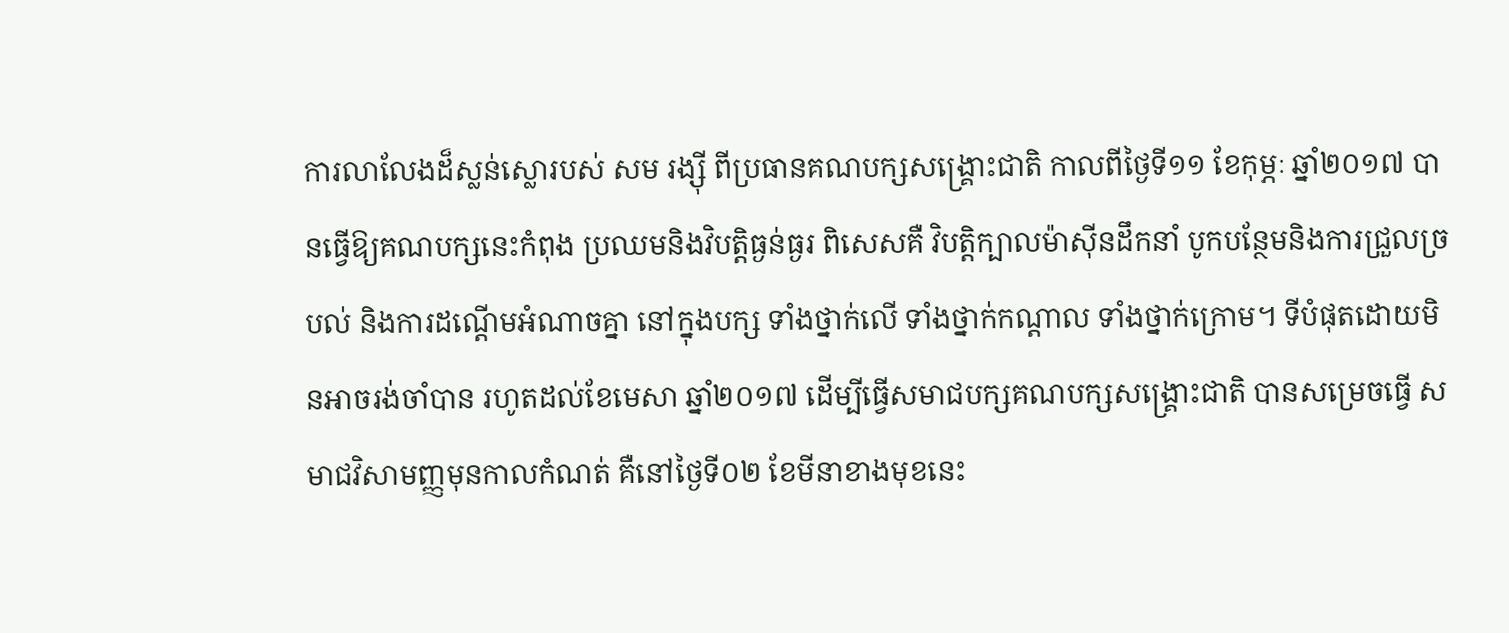ការលាលែងដ៏ស្លន់ស្លោរបស់ សម រង្ស៊ី ពីប្រធានគណបក្សសង្រ្គោះជាតិ កាលពីថ្ងៃទី១១ ខែកុម្ភៈ ឆ្នាំ២០១៧ បានធ្វើឱ្យគណបក្សនេះកំពុង ប្រឈមនិងវិបត្តិធ្ងន់ធ្ងរ ពិសេសគឺ វិបត្តិក្បាលម៉ាស៊ីនដឹកនាំ បូកបន្ថែមនិងការជ្រួលច្របល់ និងការដណ្តើមអំណាចគ្នា នៅក្នុងបក្ស ទាំងថ្នាក់លើ ទាំងថ្នាក់កណ្តាល ទាំងថ្នាក់ក្រោម។ ទីបំផុតដោយមិនអាចរង់ចាំបាន រហូតដល់ខែមេសា ឆ្នាំ២០១៧ ដើម្បីធ្វើសមាជបក្សគណបក្សសង្រ្គោះជាតិ បានសម្រេចធ្វើ សមាជវិសាមញ្ញមុនកាលកំណត់ គឺនៅថ្ងៃទី០២ ខែមីនាខាងមុខនេះ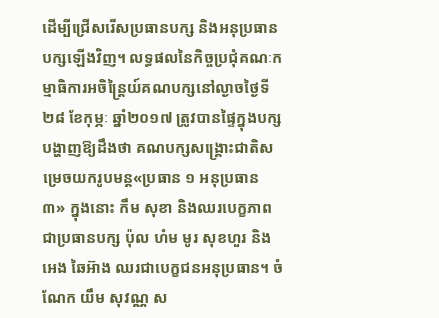ដើម្បីជ្រើសរើសប្រធានបក្ស និងអនុប្រធាន
បក្សឡើងវិញ។ លទ្ធផលនៃកិច្ចប្រជុំគណៈកម្មាធិការអចិន្ត្រៃយ៍គណបក្សនៅល្ងាចថ្ងៃទី២៨ ខែកុម្ភៈ ឆ្នាំ២០១៧ ត្រូវបានផ្ទៃក្នុងបក្សបង្ហាញឱ្យដឹងថា គណបក្សសង្គ្រោះជាតិសម្រេចយករូបមន្ត«ប្រធាន ១ អនុប្រធាន ៣» ក្នុងនោះ កឹម សុខា និងឈរបេក្ខភាពជាប្រធានបក្ស ប៉ុល ហំម មូរ សុខហួរ និង អេង ឆៃអ៊ាង ឈរជាបេក្ខជនអនុប្រធាន។ ចំណែក យឹម សុវណ្ណ ស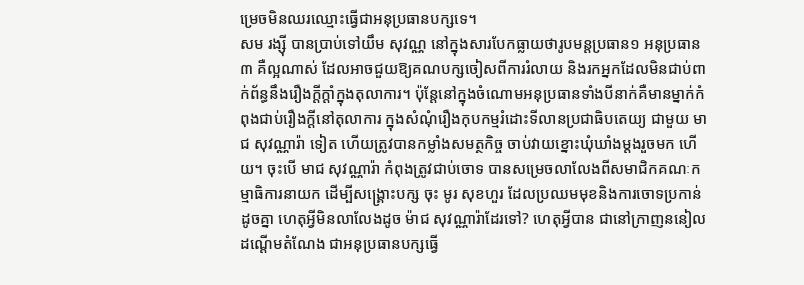ម្រេចមិនឈរឈ្មោះធ្វើជាអនុប្រធានបក្សទេ។
សម រង្ស៊ី បានប្រាប់ទៅយឹម សុវណ្ណ នៅក្នុងសារបែកធ្លាយថារូបមន្តប្រធាន១ អនុប្រធាន៣ គឺល្អណាស់ ដែលអាចជួយឱ្យគណបក្សចៀសពីការរំលាយ និងរកអ្នកដែលមិនជាប់ពាក់ព័ន្ធនឹងរឿងក្តីក្តាំក្នុងតុលាការ។ ប៉ុន្តែនៅក្នុងចំណោមអនុប្រធានទាំងបីនាក់គឺមានម្នាក់កំពុងជាប់រឿងក្តីនៅតុលាការ ក្នុងសំណុំរឿងកុបកម្មរំដោះទីលានប្រជាធិបតេយ្យ ជាមួយ មាជ សុវណ្ណារ៉ា ទៀត ហើយត្រូវបានកម្លាំងសមត្ថកិច្ច ចាប់វាយខ្នោះឃុំឃាំងម្តងរួចមក ហើយ។ ចុះបើ មាជ សុវណ្ណារ៉ា កំពុងត្រូវជាប់ចោទ បានសម្រេចលាលែងពីសមាជិកគណៈកម្មាធិការនាយក ដើម្បីសង្គ្រោះបក្ស ចុះ មូរ សុខហួរ ដែលប្រឈមមុខនិងការចោទប្រកាន់ដូចគ្នា ហេតុអ្វីមិនលាលែងដូច ម៉ាជ សុវណ្ណារ៉ាដែរទៅ? ហេតុអ្វីបាន ជានៅក្រាញននៀលដណ្តើមតំណែង ជាអនុប្រធានបក្សធ្វើ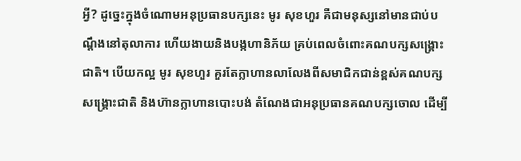អ្វី? ដូច្នេះក្នុងចំណោមអនុប្រធានបក្សនេះ មូរ សុខហួរ គឺជាមនុស្សនៅមានជាប់បណ្តឹងនៅតុលាការ ហើយងាយនិងបង្កហានិភ័យ គ្រប់ពេលចំពោះគណបក្សសង្គ្រោះជាតិ។ បើយកល្អ មូរ សុខហួរ គួរតែក្លាហានលាលែងពីសមាជិកជាន់ខ្ពស់គណបក្សសង្គ្រោះជាតិ និងហ៊ានក្លាហានបោះបង់ តំណែងជាអនុប្រធានគណបក្សចោល ដើម្បី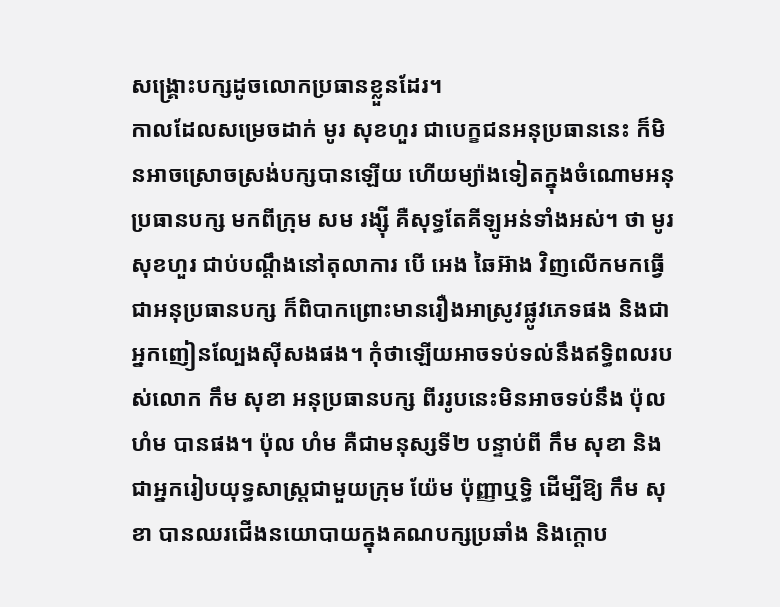សង្គ្រោះបក្សដូចលោកប្រធានខ្លួនដែរ។
កាលដែលសម្រេចដាក់ មូរ សុខហួរ ជាបេក្ខជនអនុប្រធាននេះ ក៏មិនអាចស្រោចស្រង់បក្សបានឡើយ ហើយម្យ៉ាងទៀតក្នុងចំណោមអនុប្រធានបក្ស មកពីក្រុម សម រង្ស៊ី គឺសុទ្ធតែគីឡូអន់ទាំងអស់។ ថា មូរ សុខហួរ ជាប់បណ្តឹងនៅតុលាការ បើ អេង ឆៃអ៊ាង វិញលើកមកធ្វើជាអនុប្រធានបក្ស ក៏ពិបាកព្រោះមានរឿងអាស្រូវផ្លូវភេទផង និងជាអ្នកញៀនល្បែងស៊ីសងផង។ កុំថាឡើយអាចទប់ទល់នឹងឥទ្ធិពលរបស់លោក កឹម សុខា អនុប្រធានបក្ស ពីររូបនេះមិនអាចទប់នឹង ប៉ុល ហំម បានផង។ ប៉ុល ហំម គឺជាមនុស្សទី២ បន្ទាប់ពី កឹម សុខា និងជាអ្នករៀបយុទ្ធសាស្រ្តជាមួយក្រុម យ៉ែម ប៉ុញ្ញាឬទ្ធិ ដើម្បីឱ្យ កឹម សុខា បានឈរជើងនយោបាយក្នុងគណបក្សប្រឆាំង និងក្តោប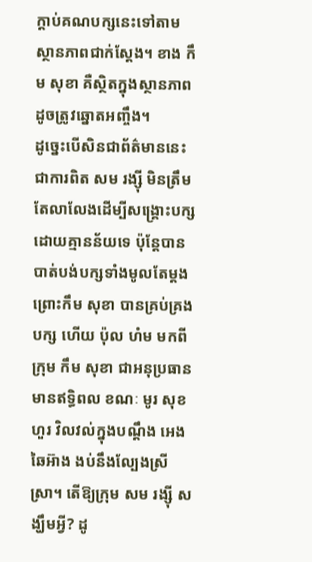ក្តាប់គណបក្សនេះទៅតាមស្ថានភាពជាក់ស្តែង។ ខាង កឹម សុខា គឺស្ថិតក្នុងស្ថានភាពដូចត្រូវឆ្នោតអញ្ចឹង។
ដូច្នេះបើសិនជាព័ត៌មាននេះជាការពិត សម រង្ស៊ី មិនត្រឹមតែលាលែងដើម្បីសង្គ្រោះបក្សដោយគ្មានន័យទេ ប៉ុន្តែបានបាត់បង់បក្សទាំងមូលតែម្តង ព្រោះកឹម សុខា បានគ្រប់គ្រងបក្ស ហើយ ប៉ុល ហំម មកពីក្រុម កឹម សុខា ជាអនុប្រធានមានឥទ្ធិពល ខណៈ មូរ សុខហួរ វិលវល់ក្នុងបណ្តឹង អេង ឆៃអ៊ាង ងប់នឹងល្បែងស្រីស្រា។ តើឱ្យក្រុម សម រង្ស៊ី សង្ឃឹមអ្វី? ដូ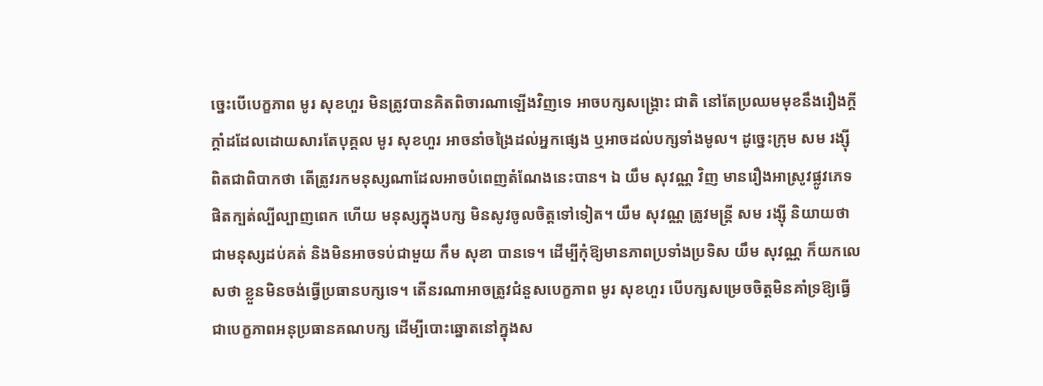ច្នេះបើបេក្ខភាព មូរ សុខហួរ មិនត្រូវបានគិតពិចារណាឡើងវិញទេ អាចបក្សសង្គ្រោះ ជាតិ នៅតែប្រឈមមុខនឹងរឿងក្តីក្តាំដដែលដោយសារតែបុគ្គល មូរ សុខហួរ អាចនាំចង្រៃដល់អ្នកផ្សេង ឬអាចដល់បក្សទាំងមូល។ ដូច្នេះក្រុម សម រង្ស៊ី ពិតជាពិបាកថា តើត្រូវរកមនុស្សណាដែលអាចបំពេញតំណែងនេះបាន។ ឯ យឹម សុវណ្ណ វិញ មានរឿងអាស្រូវផ្លូវភេទផិតក្បត់ល្បីល្បាញពេក ហើយ មនុស្សក្នុងបក្ស មិនសូវចូលចិត្តទៅទៀត។ យឹម សុវណ្ណ ត្រូវមន្ត្រី សម រង្ស៊ី និយាយថាជាមនុស្សដប់គត់ និងមិនអាចទប់ជាមួយ កឹម សុខា បានទេ។ ដើម្បីកុំឱ្យមានភាពប្រទាំងប្រទិស យឹម សុវណ្ណ ក៏យកលេសថា ខ្លួនមិនចង់ធ្វើប្រធានបក្សទេ។ តើនរណាអាចត្រូវជំនួសបេក្ខភាព មូរ សុខហួរ បើបក្សសម្រេចចិត្តមិនគាំទ្រឱ្យធ្វើជាបេក្ខភាពអនុប្រធានគណបក្ស ដើម្បីបោះឆ្នោតនៅក្នុងស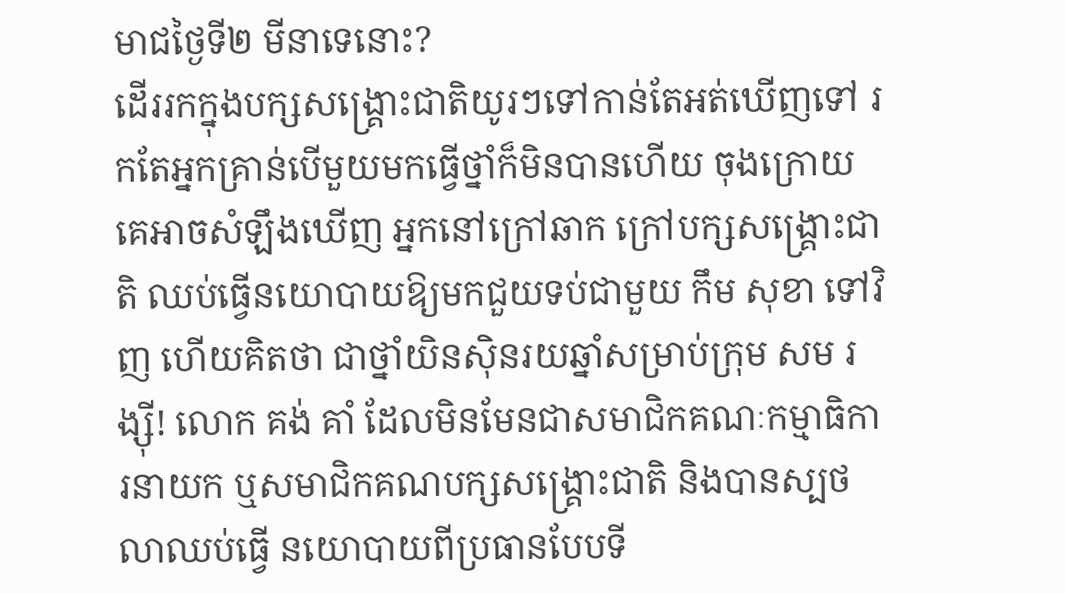មាជថ្ងៃទី២ មីនាទេនោះ?
ដើររកក្នុងបក្សសង្រ្គោះជាតិយូរៗទៅកាន់តែអត់ឃើញទៅ រកតែអ្នកគ្រាន់បើមួយមកធ្វើថ្នាំក៏មិនបានហើយ ចុងក្រោយគេអាចសំឡឹងឃើញ អ្នកនៅក្រៅឆាក ក្រៅបក្សសង្រ្គោះជាតិ ឈប់ធ្វើនយោបាយឱ្យមកជួយទប់ជាមួយ កឹម សុខា ទៅវិញ ហើយគិតថា ជាថ្នាំយិនស៊ិនរយឆ្នាំសម្រាប់ក្រុម សម រង្ស៊ី! លោក គង់ គាំ ដែលមិនមែនជាសមាជិកគណៈកម្មាធិការនាយក ឬសមាជិកគណបក្សសង្រ្គោះជាតិ និងបានស្បថលាឈប់ធ្វើ នយោបាយពីប្រធានបែបទី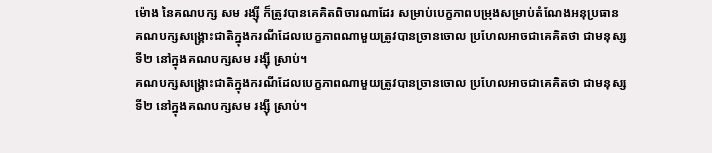ម៉ោង នៃគណបក្ស សម រង្ស៊ី ក៏ត្រូវបានគេគិតពិចារណាដែរ សម្រាប់បេក្ខភាពបម្រុងសម្រាប់តំណែងអនុប្រធាន
គណបក្សសង្រ្គោះជាតិក្នុងករណីដែលបេក្ខភាពណាមួយត្រូវបានច្រានចោល ប្រហែលអាចជាគេគិតថា ជាមនុស្សទី២ នៅក្នុងគណបក្សសម រង្ស៊ី ស្រាប់។
គណបក្សសង្រ្គោះជាតិក្នុងករណីដែលបេក្ខភាពណាមួយត្រូវបានច្រានចោល ប្រហែលអាចជាគេគិតថា ជាមនុស្សទី២ នៅក្នុងគណបក្សសម រង្ស៊ី ស្រាប់។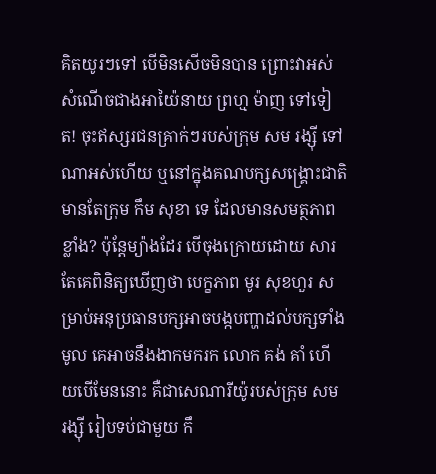គិតយូរៗទៅ បើមិនសើចមិនបាន ព្រោះវាអស់សំណើចជាងអាយ៉ៃនាយ ព្រហ្ម ម៉ាញ ទៅទៀត! ចុះឥស្សរជនគ្រាក់ៗរបស់ក្រុម សម រង្ស៊ី ទៅណាអស់ហើយ ឬនៅក្នុងគណបក្សសង្រ្គោះជាតិ មានតែក្រុម កឹម សុខា ទេ ដែលមានសមត្ថភាពខ្លាំង? ប៉ុន្តែម្យ៉ាងដែរ បើចុងក្រោយដោយ សារតែគេពិនិត្យឃើញថា បេក្ខភាព មូរ សុខហួរ សម្រាប់អនុប្រធានបក្សអាចបង្កបញ្ហាដល់បក្សទាំងមូល គេអាចនឹងងាកមករក លោក គង់ គាំ ហើយបើមែននោះ គឺជាសេណារីយ៉ូរបស់ក្រុម សម រង្ស៊ី រៀបទប់ជាមួយ កឹ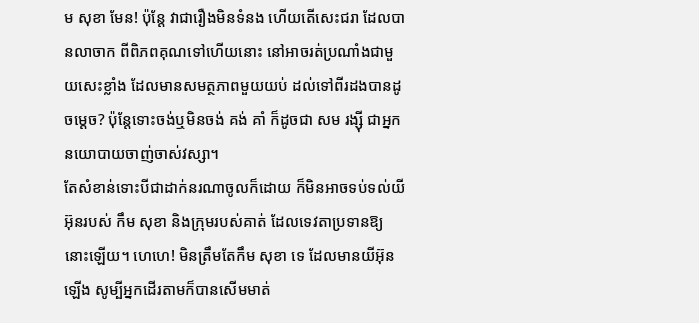ម សុខា មែន! ប៉ុន្តែ វាជារឿងមិនទំនង ហើយតើសេះជរា ដែលបានលាចាក ពីពិភពគុណទៅហើយនោះ នៅអាចរត់ប្រណាំងជាមួយសេះខ្លាំង ដែលមានសមត្ថភាពមួយយប់ ដល់ទៅពីរដងបានដូចម្តេច? ប៉ុន្តែទោះចង់ឬមិនចង់ គង់ គាំ ក៏ដូចជា សម រង្ស៊ី ជាអ្នកនយោបាយចាញ់ចាស់វស្សា។
តែសំខាន់ទោះបីជាដាក់នរណាចូលក៏ដោយ ក៏មិនអាចទប់ទល់យីអ៊ុនរបស់ កឹម សុខា និងក្រុមរបស់គាត់ ដែលទេវតាប្រទានឱ្យនោះឡើយ។ ហេហេ! មិនត្រឹមតែកឹម សុខា ទេ ដែលមានយីអ៊ុនឡើង សូម្បីអ្នកដើរតាមក៏បានសើមមាត់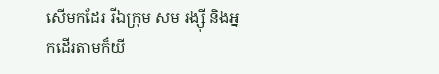សើមកដែរ រីឯក្រុម សម រង្ស៊ី និងអ្នកដើរតាមក៏យី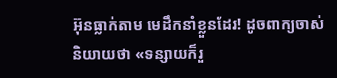អ៊ុនធ្លាក់តាម មេដឹកនាំខ្លួនដែរ! ដូចពាក្យចាស់និយាយថា «ទន្សាយក៏រួ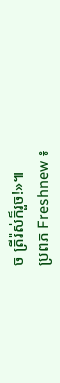ច ត្រីរ៉ស់ក៏រួច!»៕
ប្រពភ Freshnew ៖